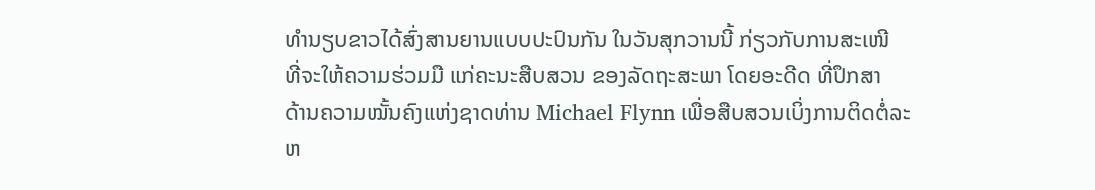ທຳນຽບຂາວໄດ້ສົ່ງສານຍານແບບປະປົນກັນ ໃນວັນສຸກວານນີ້ ກ່ຽວກັບການສະເໜີ
ທີ່ຈະໃຫ້ຄວາມຮ່ວມມື ແກ່ຄະນະສືບສວນ ຂອງລັດຖະສະພາ ໂດຍອະດີດ ທີ່ປຶກສາ
ດ້ານຄວາມໝັ້ນຄົງແຫ່ງຊາດທ່ານ Michael Flynn ເພື່ອສືບສວນເບິ່ງການຕິດຕໍ່ລະ
ຫ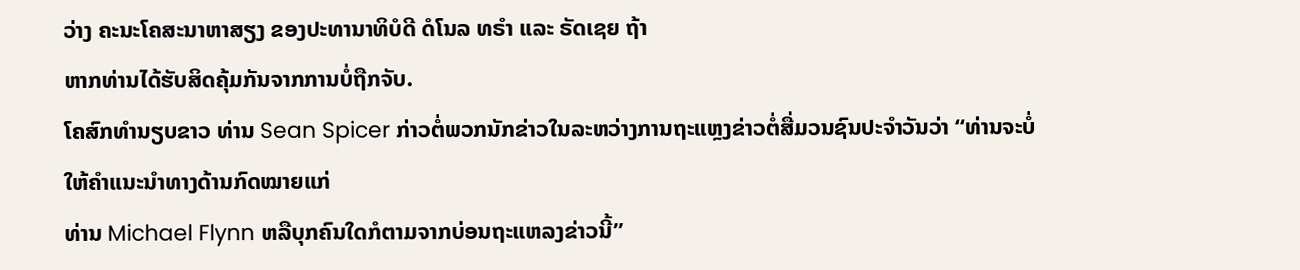ວ່າງ ຄະນະໂຄສະນາຫາສຽງ ຂອງປະທານາທິບໍດີ ດໍໂນລ ທຣຳ ແລະ ຣັດເຊຍ ຖ້າ
ຫາກທ່ານໄດ້ຮັບສິດຄຸ້ມກັນຈາກການບໍ່ຖືກຈັບ.
ໂຄສົກທຳນຽບຂາວ ທ່ານ Sean Spicer ກ່າວຕໍ່ພວກນັກຂ່າວໃນລະຫວ່າງການຖະແຫຼງຂ່າວຕໍ່ສື່ມວນຊົນປະຈຳວັນວ່າ “ທ່ານຈະບໍ່ໃຫ້ຄຳແນະນຳທາງດ້ານກົດໝາຍແກ່
ທ່ານ Michael Flynn ຫລືບຸກຄົນໃດກໍຕາມຈາກບ່ອນຖະແຫລງຂ່າວນີ້”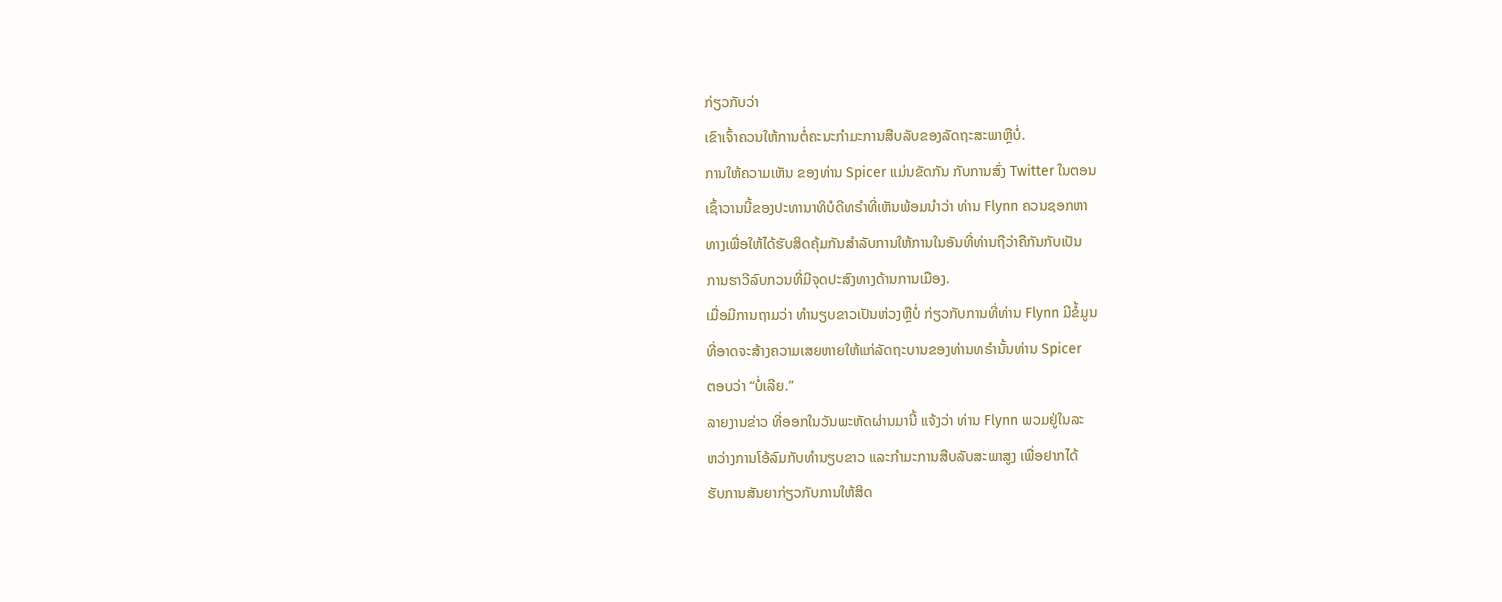ກ່ຽວກັບວ່າ
ເຂົາເຈົ້າຄວນໃຫ້ການຕໍ່ຄະນະກຳມະການສືບລັບຂອງລັດຖະສະພາຫຼືບໍ່.
ການໃຫ້ຄວາມເຫັນ ຂອງທ່ານ Spicer ແມ່ນຂັດກັນ ກັບການສົ່ງ Twitter ໃນຕອນ
ເຊົ້າວານນີ້ຂອງປະທານາທິບໍດີທຣຳທີ່ເຫັນພ້ອມນຳວ່າ ທ່ານ Flynn ຄວນຊອກຫາ
ທາງເພື່ອໃຫ້ໄດ້ຮັບສິດຄຸ້ມກັນສຳລັບການໃຫ້ການໃນອັນທີ່ທ່ານຖືວ່າຄືກັນກັບເປັນ
ການຮາວີລົບກວນທີ່ມີຈຸດປະສົງທາງດ້ານການເມືອງ.
ເມື່ອມີການຖາມວ່າ ທຳນຽບຂາວເປັນຫ່ວງຫຼືບໍ່ ກ່ຽວກັບການທີ່ທ່ານ Flynn ມີຂໍ້ມູນ
ທີ່ອາດຈະສ້າງຄວາມເສຍຫາຍໃຫ້ແກ່ລັດຖະບານຂອງທ່ານທຣຳນັ້ນທ່ານ Spicer
ຕອບວ່າ “ບໍ່ເລີຍ.”
ລາຍງານຂ່າວ ທີ່ອອກໃນວັນພະຫັດຜ່ານມານີ້ ແຈ້ງວ່າ ທ່ານ Flynn ພວມຢູ່ໃນລະ
ຫວ່າງການໂອ້ລົມກັບທຳນຽບຂາວ ແລະກຳມະການສືບລັບສະພາສູງ ເພື່ອຢາກໄດ້
ຮັບການສັນຍາກ່ຽວກັບການໃຫ້ສິດ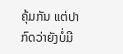ຄຸ້ມກັນ ແຕ່ປາກົດວ່າຍັງບໍ່ມີ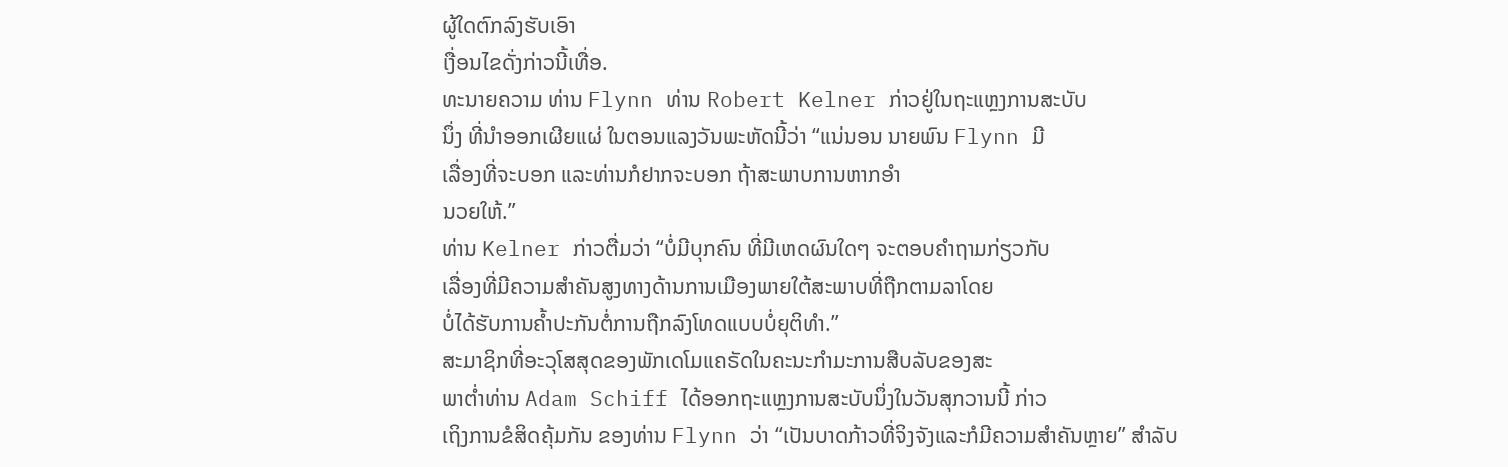ຜູ້ໃດຕົກລົງຮັບເອົາ
ເງື່ອນໄຂດັ່ງກ່າວນີ້ເທື່ອ.
ທະນາຍຄວາມ ທ່ານ Flynn ທ່ານ Robert Kelner ກ່າວຢູ່ໃນຖະແຫຼງການສະບັບ
ນຶ່ງ ທີ່ນຳອອກເຜີຍແຜ່ ໃນຕອນແລງວັນພະຫັດນີ້ວ່າ “ແນ່ນອນ ນາຍພົນ Flynn ມີ
ເລື່ອງທີ່ຈະບອກ ແລະທ່ານກໍຢາກຈະບອກ ຖ້າສະພາບການຫາກອຳ
ນວຍໃຫ້.”
ທ່ານ Kelner ກ່າວຕື່ມວ່າ “ບໍ່ມີບຸກຄົນ ທີ່ມີເຫດຜົນໃດໆ ຈະຕອບຄຳຖາມກ່ຽວກັບ
ເລື່ອງທີ່ມີຄວາມສຳຄັນສູງທາງດ້ານການເມືອງພາຍໃຕ້ສະພາບທີ່ຖືກຕາມລາໂດຍ
ບໍ່ໄດ້ຮັບການຄໍ້າປະກັນຕໍ່ການຖືກລົງໂທດແບບບໍ່ຍຸຕິທຳ.”
ສະມາຊິກທີ່ອະວຸໂສສຸດຂອງພັກເດໂມແຄຣັດໃນຄະນະກຳມະການສືບລັບຂອງສະ
ພາຕ່ຳທ່ານ Adam Schiff ໄດ້ອອກຖະແຫຼງການສະບັບນຶ່ງໃນວັນສຸກວານນີ້ ກ່າວ
ເຖິງການຂໍສິດຄຸ້ມກັນ ຂອງທ່ານ Flynn ວ່າ “ເປັນບາດກ້າວທີ່ຈິງຈັງແລະກໍມີຄວາມສຳຄັນຫຼາຍ” ສຳລັບ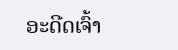ອະດີດເຈົ້າ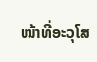ໜ້າທີ່ອະວຸໂສ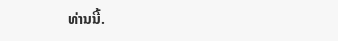ທ່ານນີ້.